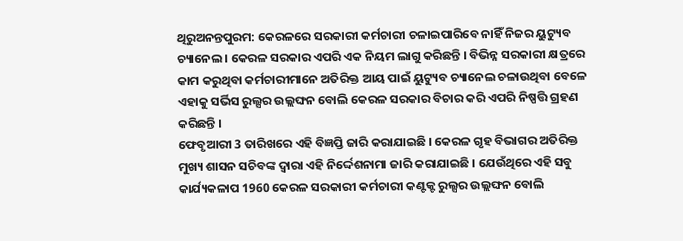ଥିରୁଅନନ୍ତପୁରମ: କେରଳରେ ସରକାରୀ କର୍ମଚାରୀ ଚଳାଇପାରିବେ ନାହିଁ ନିଜର ୟୁଟ୍ୟୁବ ଚ୍ୟାନେଲ । କେରଳ ସରକାର ଏପରି ଏକ ନିୟମ ଲାଗୁ କରିଛନ୍ତି । ବିଭିନ୍ନ ସରକାରୀ କ୍ଷତ୍ରରେ କାମ କରୁଥିବା କର୍ମଚାରୀମାନେ ଅତିରିକ୍ତ ଆୟ ପାଇଁ ୟୁଟ୍ୟୁବ ଚ୍ୟାନେଲ ଚଳାଉଥିବା ବେଳେ ଏହାକୁ ସର୍ଭିସ ରୁଲ୍ସର ଉଲ୍ଲଙ୍ଘନ ବୋଲି କେରଳ ସରକାର ବିଚାର କରି ଏପରି ନିଷ୍ପତ୍ତି ଗ୍ରହଣ କରିଛନ୍ତି ।
ଫେବୃଆରୀ 3 ତାରିଖରେ ଏହି ବିଜ୍ଞପ୍ତି ଜାରି କରାଯାଇଛି । କେରଳ ଗୃହ ବିଭାଗର ଅତିରିକ୍ତ ମୁଖ୍ୟ ଶାସନ ସଚିବଙ୍କ ଦ୍ବାରା ଏହି ନିର୍ଦ୍ଦେଶନାମା ଜାରି କରାଯାଇଛି । ଯେଉଁଥିରେ ଏହି ସବୁ କାର୍ଯ୍ୟକଳାପ 1960 କେରଳ ସରକାରୀ କର୍ମଚାରୀ କଣ୍ଟକ୍ଟ ରୁଲ୍ସର ଉଲ୍ଲଙ୍ଘନ ବୋଲି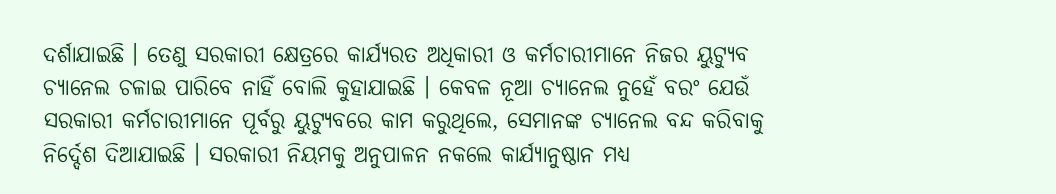ଦର୍ଶାଯାଇଛି । ତେଣୁ ସରକାରୀ କ୍ଷେତ୍ରରେ କାର୍ଯ୍ୟରତ ଅଧିକାରୀ ଓ କର୍ମଚାରୀମାନେ ନିଜର ୟୁଟ୍ୟୁବ ଚ୍ୟାନେଲ ଚଳାଇ ପାରିବେ ନାହିଁ ବୋଲି କୁହାଯାଇଛି । କେବଳ ନୂଆ ଚ୍ୟାନେଲ ନୁହେଁ ବରଂ ଯେଉଁ ସରକାରୀ କର୍ମଚାରୀମାନେ ପୂର୍ବରୁ ୟୁଟ୍ୟୁବରେ କାମ କରୁଥିଲେ, ସେମାନଙ୍କ ଚ୍ୟାନେଲ ବନ୍ଦ କରିବାକୁ ନିର୍ଦ୍ଦେଶ ଦିଆଯାଇଛି । ସରକାରୀ ନିୟମକୁ ଅନୁପାଳନ ନକଲେ କାର୍ଯ୍ୟାନୁଷ୍ଠାନ ମଧ୍ୟ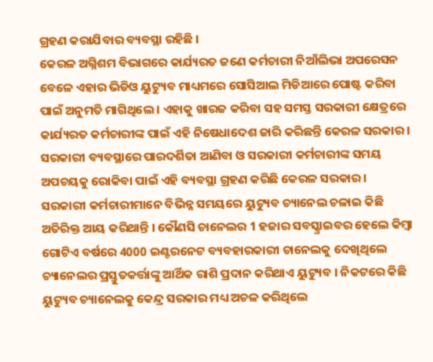ଗ୍ରହଣ କରାଯିବାର ବ୍ୟବସ୍ଥା ରହିଛି ।
କେରଳ ଅଗ୍ନିଶମ ବିଭାଗରେ କାର୍ଯ୍ୟରତ ଜଣେ କର୍ମଚାରୀ ନିଆଁଲିଭା ଅପରେସନ ବେଳେ ଏହାର ଭିଡିଓ ୟୁଟ୍ୟୁବ ମାଧ୍ୟମରେ ସୋସିଆଲ ମିଡିଆରେ ପୋଷ୍ଟ କରିବା ପାଇଁ ଅନୁମତି ମାଗିଥିଲେ । ଏହାକୁ ଖାରଜ କରିବା ସହ ସମସ୍ତ ସରକାରୀ କ୍ଷେତ୍ରରେ କାର୍ଯ୍ୟରତ କର୍ମଚାରୀଙ୍କ ପାଇଁ ଏହି ନିଷେଧାଦେଶ ଜାରି କରିଛନ୍ତି କେରଳ ସରକାର । ସରକାରୀ ବ୍ୟବସ୍ଥାରେ ପାରଦର୍ଶିତା ଆଣିବା ଓ ସରକାରୀ କର୍ମଚାରୀଙ୍କ ସମୟ ଅପଚୟକୁ ରୋକିବା ପାଇଁ ଏହି ବ୍ୟବସ୍ଥା ଗ୍ରହଣ କରିଛି କେରଳ ସରକାର ।
ସରକାରୀ କର୍ମଚାରୀମାନେ ବିଭିନ୍ନ ସମୟରେ ୟୁଟ୍ୟୁବ ଚ୍ୟାନେଲ ଚଳାଇ କିଛି ଅତିରିକ୍ତ ଆୟ କରିଥାନ୍ତି । କୌଣସି ଚାନେଲର 1 ହଜାର ସବସ୍କ୍ରାଇବର ହେଲେ କିମ୍ବା ଗୋଟିଏ ବର୍ଷରେ 4000 ଇଣ୍ଟରନେଟ ବ୍ୟବହାରକାରୀ ଚାନେଲକୁ ଦେଖିଥିଲେ ଚ୍ୟାନେଲର ପ୍ରସ୍ତୁତକର୍ତ୍ତାଙ୍କୁ ଆର୍ଥିକ ରାଶି ପ୍ରଦାନ କରିଥାଏ ୟୁଟ୍ୟୁବ । ନିକଟରେ କିଛି ୟୁଟ୍ୟୁବ ଚ୍ୟାନେଲକୁ କେନ୍ଦ୍ର ସରକାର ମଧ୍ୟ ଅଚଳ କରିଥିଲେ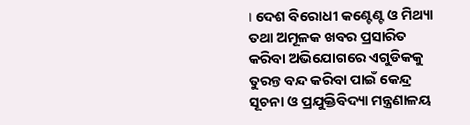। ଦେଶ ବିରୋଧୀ କଣ୍ଟେଣ୍ଟ ଓ ମିଥ୍ୟା ତଥା ଅମୂଳକ ଖବର ପ୍ରସାରିତ କରିବା ଅଭିଯୋଗରେ ଏଗୁଡିକକୁ ତୁରନ୍ତ ବନ୍ଦ କରିବା ପାଇଁ କେନ୍ଦ୍ର ସୂଚନା ଓ ପ୍ରଯୁକ୍ତିବିଦ୍ୟା ମନ୍ତ୍ରଣାଳୟ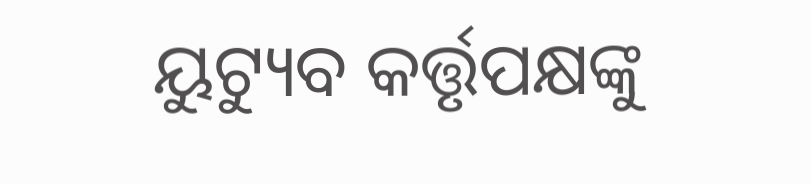ୟୁଟ୍ୟୁବ କର୍ତ୍ତୃପକ୍ଷଙ୍କୁ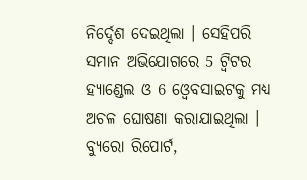ନିର୍ଦ୍ଦେଶ ଦେଇଥିଲା । ସେହିପରି ସମାନ ଅଭିଯୋଗରେ 5 ଟ୍ବିଟର ହ୍ୟାଣ୍ଡେଲ ଓ 6 ଓ୍ବେବସାଇଟକୁ ମଧ୍ୟ ଅଚଳ ଘୋଷଣା କରାଯାଇଥିଲା ।
ବ୍ୟୁରୋ ରିପୋର୍ଟ,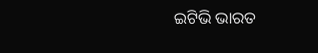ଇଟିଭି ଭାରତ